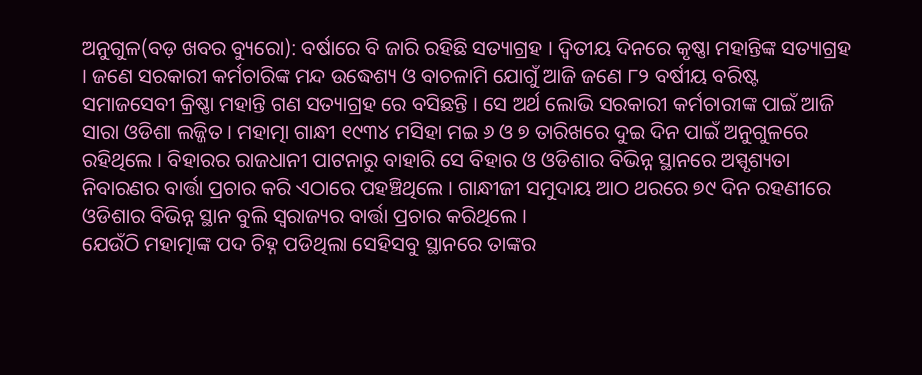ଅନୁଗୁଳ(ବଡ଼ ଖବର ବ୍ୟୁରୋ): ବର୍ଷାରେ ବି ଜାରି ରହିଛି ସତ୍ୟାଗ୍ରହ । ଦ୍ୱିତୀୟ ଦିନରେ କୃଷ୍ଣା ମହାନ୍ତିଙ୍କ ସତ୍ୟାଗ୍ରହ । ଜଣେ ସରକାରୀ କର୍ମଚାରିଙ୍କ ମନ୍ଦ ଉଦ୍ଧେଶ୍ୟ ଓ ବାଚଳାମି ଯୋଗୁଁ ଆଜି ଜଣେ ୮୨ ବର୍ଷୀୟ ବରିଷ୍ଟ ସମାଜସେବୀ କ୍ରିଷ୍ଣା ମହାନ୍ତି ଗଣ ସତ୍ୟାଗ୍ରହ ରେ ବସିଛନ୍ତି । ସେ ଅର୍ଥ ଲୋଭି ସରକାରୀ କର୍ମଚାରୀଙ୍କ ପାଇଁ ଆଜି ସାରା ଓଡିଶା ଲଜ୍ଜିତ । ମହାତ୍ମା ଗାନ୍ଧୀ ୧୯୩୪ ମସିହା ମଇ ୬ ଓ ୭ ତାରିଖରେ ଦୁଇ ଦିନ ପାଇଁ ଅନୁଗୁଳରେ ରହିଥିଲେ । ବିହାରର ରାଜଧାନୀ ପାଟନାରୁ ବାହାରି ସେ ବିହାର ଓ ଓଡିଶାର ବିଭିନ୍ନ ସ୍ଥାନରେ ଅସ୍ପୃଶ୍ୟତା ନିବାରଣର ବାର୍ତ୍ତା ପ୍ରଚାର କରି ଏଠାରେ ପହଞ୍ଚିଥିଲେ । ଗାନ୍ଧୀଜୀ ସମୁଦାୟ ଆଠ ଥରରେ ୭୯ ଦିନ ରହଣୀରେ ଓଡିଶାର ବିଭିନ୍ନ ସ୍ଥାନ ବୁଲି ସ୍ଵରାଜ୍ୟର ବାର୍ତ୍ତା ପ୍ରଚାର କରିଥିଲେ ।
ଯେଉଁଠି ମହାତ୍ମାଙ୍କ ପଦ ଚିହ୍ନ ପଡିଥିଲା ସେହିସବୁ ସ୍ଥାନରେ ତାଙ୍କର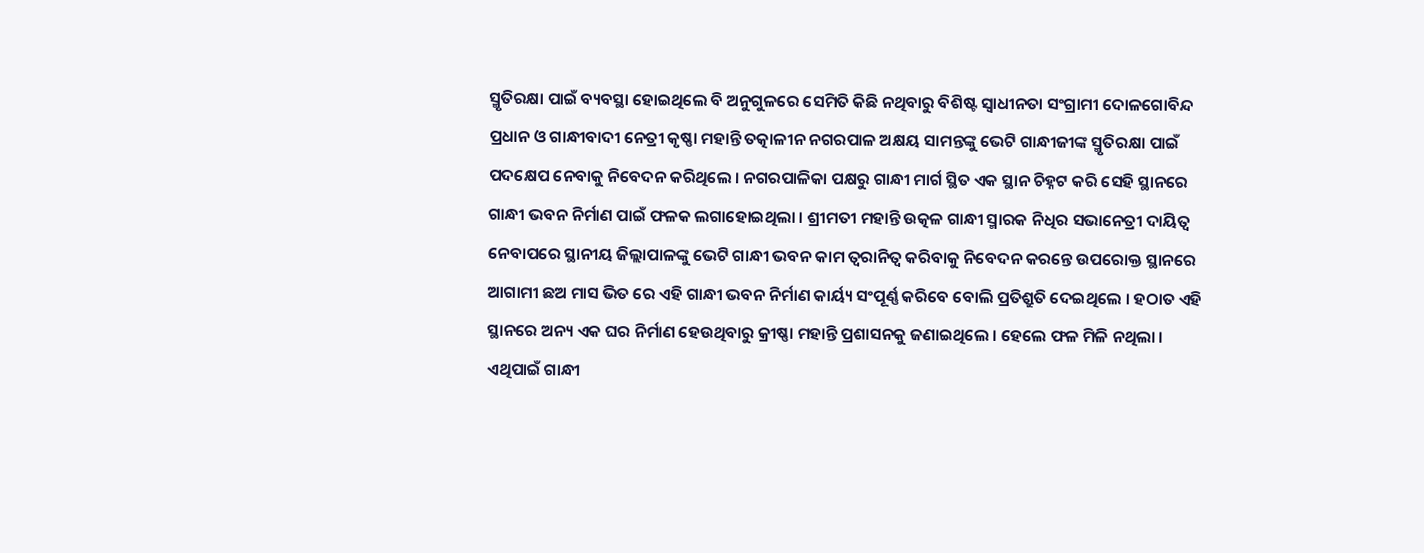ସ୍ମୃତିରକ୍ଷା ପାଇଁ ବ୍ୟବସ୍ଥା ହୋଇଥିଲେ ବି ଅନୁଗୁଳରେ ସେମିତି କିଛି ନଥିବାରୁ ବିଶିଷ୍ଟ ସ୍ଵାଧୀନତା ସଂଗ୍ରାମୀ ଦୋଳଗୋବିନ୍ଦ ପ୍ରଧାନ ଓ ଗାନ୍ଧୀବାଦୀ ନେତ୍ରୀ କୃଷ୍ଣା ମହାନ୍ତି ତତ୍କାଳୀନ ନଗରପାଳ ଅକ୍ଷୟ ସାମନ୍ତଙ୍କୁ ଭେଟି ଗାନ୍ଧୀଜୀଙ୍କ ସ୍ମୃତିରକ୍ଷା ପାଇଁ ପଦକ୍ଷେପ ନେବାକୁ ନିବେଦନ କରିଥିଲେ । ନଗରପାଳିକା ପକ୍ଷରୁ ଗାନ୍ଧୀ ମାର୍ଗ ସ୍ଥିତ ଏକ ସ୍ଥାନ ଚିହ୍ନଟ କରି ସେହି ସ୍ଥାନରେ ଗାନ୍ଧୀ ଭବନ ନିର୍ମାଣ ପାଇଁ ଫଳକ ଲଗାହୋଇଥିଲା । ଶ୍ରୀମତୀ ମହାନ୍ତି ଉତ୍କଳ ଗାନ୍ଧୀ ସ୍ମାରକ ନିଧିର ସଭାନେତ୍ରୀ ଦାୟିତ୍ଵ ନେବାପରେ ସ୍ଥାନୀୟ ଜିଲ୍ଲାପାଳଙ୍କୁ ଭେଟି ଗାନ୍ଧୀ ଭବନ କାମ ତ୍ଵରାନିତ୍ଵ କରିବାକୁ ନିବେଦନ କରନ୍ତେ ଉପରୋକ୍ତ ସ୍ଥାନରେ ଆଗାମୀ ଛଅ ମାସ ଭିତ ରେ ଏହି ଗାନ୍ଧୀ ଭବନ ନିର୍ମାଣ କାର୍ୟ୍ୟ ସଂପୂର୍ଣ୍ଣ କରିବେ ବୋଲି ପ୍ରତିଶ୍ରୁତି ଦେଇଥିଲେ । ହଠାତ ଏହି ସ୍ଥାନରେ ଅନ୍ୟ ଏକ ଘର ନିର୍ମାଣ ହେଉଥିବାରୁ କ୍ରୀଷ୍ଣା ମହାନ୍ତି ପ୍ରଶାସନକୁ ଜଣାଇଥିଲେ । ହେଲେ ଫଳ ମିଳି ନଥିଲା ।
ଏଥିପାଇଁ ଗାନ୍ଧୀ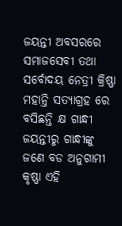ଜୟନ୍ତୀ ଅବସରରେ ସମାଜସେବୀ ତଥା ସର୍ବୋଦୟ ନେତ୍ରୀ କ୍ରିଷ୍ଣା ମହାନ୍ତି ସତ୍ୟାଗ୍ରହ ରେ ବସିଛନ୍ତି କ୍ଷ ଗାନ୍ଧୀ ଜୟନ୍ତୀରୁ ଗାନ୍ଧୀଙ୍କୁ ଜଣେ ବଡ ଅନୁଗାମୀ କୃଷ୍ଣା ଏହି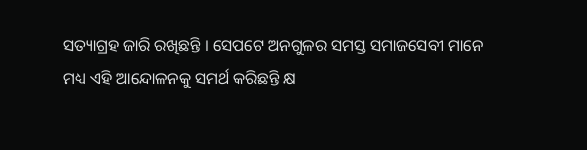ସତ୍ୟାଗ୍ରହ ଜାରି ରଖିଛନ୍ତି । ସେପଟେ ଅନଗୁଳର ସମସ୍ତ ସମାଜସେବୀ ମାନେ ମଧ୍ୟ ଏହି ଆନ୍ଦୋଳନକୁ ସମର୍ଥ କରିଛନ୍ତି କ୍ଷ